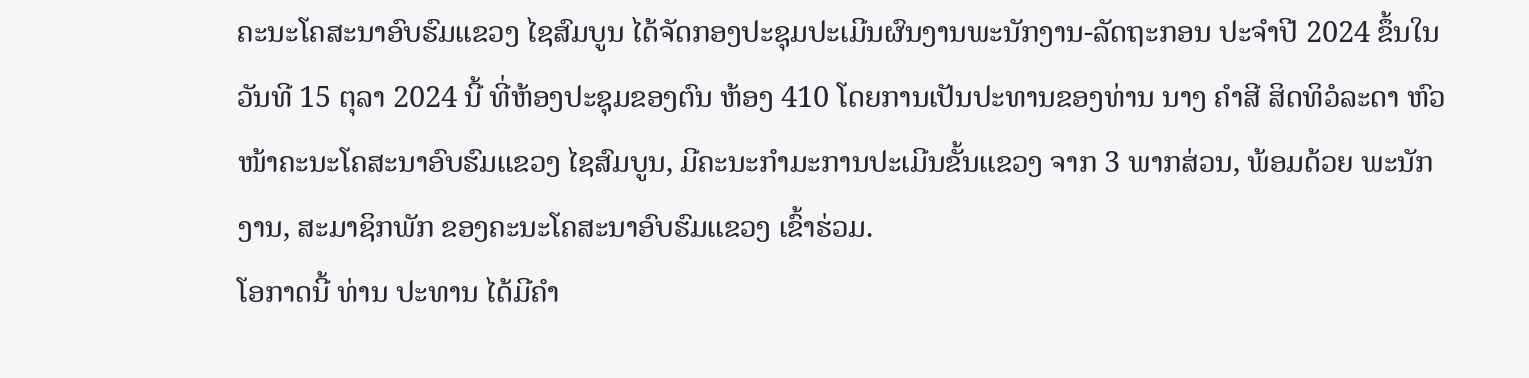ຄະນະໂຄສະນາອົບຮົມແຂວງ ໄຊສົມບູນ ໄດ້ຈັດກອງປະຊຸມປະເມີນຜົນງານພະນັກງານ-ລັດຖະກອນ ປະຈຳປີ 2024 ຂຶ້ນໃນວັນທີ 15 ຕຸລາ 2024 ນີ້ ທີ່ຫ້ອງປະຊຸມຂອງຕົນ ຫ້ອງ 410 ໂດຍການເປັນປະທານຂອງທ່ານ ນາງ ຄໍາສີ ສິດທິວໍລະດາ ຫົວໜ້າຄະນະໂຄສະນາອົບຮົມແຂວງ ໄຊສົມບູນ, ມີຄະນະກຳມະການປະເມີນຂັ້ນແຂວງ ຈາກ 3 ພາກສ່ວນ, ພ້ອມດ້ວຍ ພະນັກງານ, ສະມາຊິກພັກ ຂອງຄະນະໂຄສະນາອົບຮົມແຂວງ ເຂົ້າຮ່ວມ.
ໂອກາດນີ້ ທ່ານ ປະທານ ໄດ້ມີຄຳ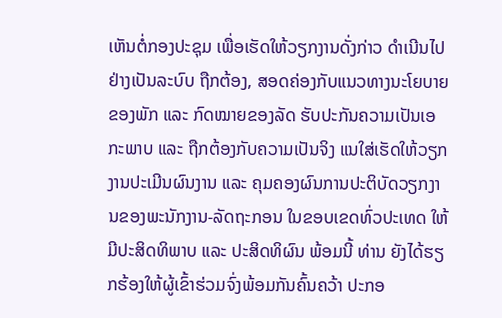ເຫັນຕໍ່ກອງປະຊຸມ ເພື່ອເຮັດໃຫ້ວຽກງານດັ່ງກ່າວ ດຳເນີນໄປຢ່າງເປັນລະບົບ ຖືກຕ້ອງ, ສອດຄ່ອງກັບແນວທາງນະໂຍບາຍຂອງພັກ ແລະ ກົດໝາຍຂອງລັດ ຮັບປະກັນຄວາມເປັນເອກະພາບ ແລະ ຖືກຕ້ອງກັບຄວາມເປັນຈິງ ແນໃສ່ເຮັດໃຫ້ວຽກງານປະເມີນຜົນງານ ແລະ ຄຸມຄອງຜົນການປະຕິບັດວຽກງານຂອງພະນັກງານ-ລັດຖະກອນ ໃນຂອບເຂດທົ່ວປະເທດ ໃຫ້ມີປະສິດທິພາບ ແລະ ປະສິດທິຜົນ ພ້ອມນີ້ ທ່ານ ຍັງໄດ້ຮຽກຮ້ອງໃຫ້ຜູ້ເຂົ້າຮ່ວມຈົ່ງພ້ອມກັນຄົ້ນຄວ້າ ປະກອ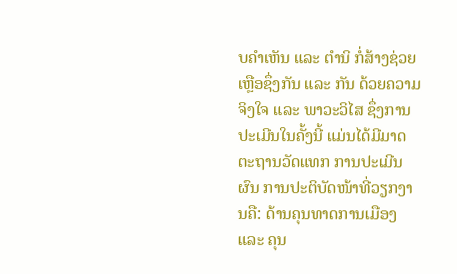ບຄຳເຫັນ ແລະ ຕໍານິ ກໍ່ສ້າງຊ່ວຍ ເຫຼືອຊຶ່ງກັນ ແລະ ກັນ ດ້ວຍຄວາມຈິງໃຈ ແລະ ພາວະວິໄສ ຊຶ່ງການປະເມີນໃນຄັ້ງນີ້ ແມ່ນໄດ້ມີມາດຕະຖານວັດແທກ ການປະເມີນຜົນ ການປະຕິບັດໜ້າທີ່ວຽກງານຄື: ດ້ານຄຸນທາດການເມືອງ ແລະ ຄຸນ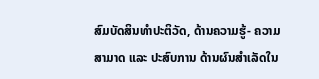ສົມບັດສິນທໍາປະຕິວັດ, ດ້ານຄວາມຮູ້- ຄວາມສາມາດ ແລະ ປະສົບການ ດ້ານຜົນສຳເລັດໃນ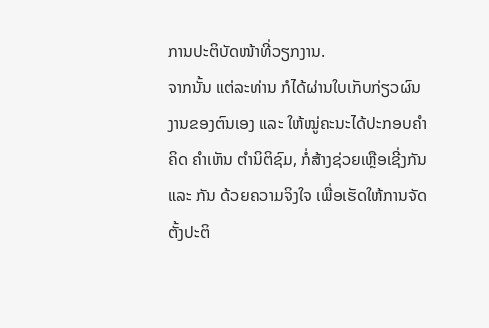ການປະຕິບັດໜ້າທີ່ວຽກງານ.
ຈາກນັ້ນ ແຕ່ລະທ່ານ ກໍໄດ້ຜ່ານໃບເກັບກ່ຽວຜົນງານຂອງຕົນເອງ ແລະ ໃຫ້ໝູ່ຄະນະໄດ້ປະກອບຄຳຄິດ ຄຳເຫັນ ຕໍານິຕິຊົມ, ກໍ່ສ້າງຊ່ວຍເຫຼືອເຊີ່ງກັນ ແລະ ກັນ ດ້ວຍຄວາມຈິງໃຈ ເພື່ອເຮັດໃຫ້ການຈັດຕັ້ງປະຕິ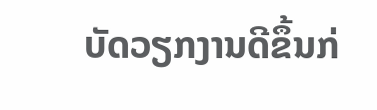ບັດວຽກງານດີຂຶ້ນກ່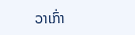ວາເກົ່າ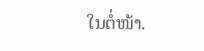ໃນຕໍ່ໜ້າ.